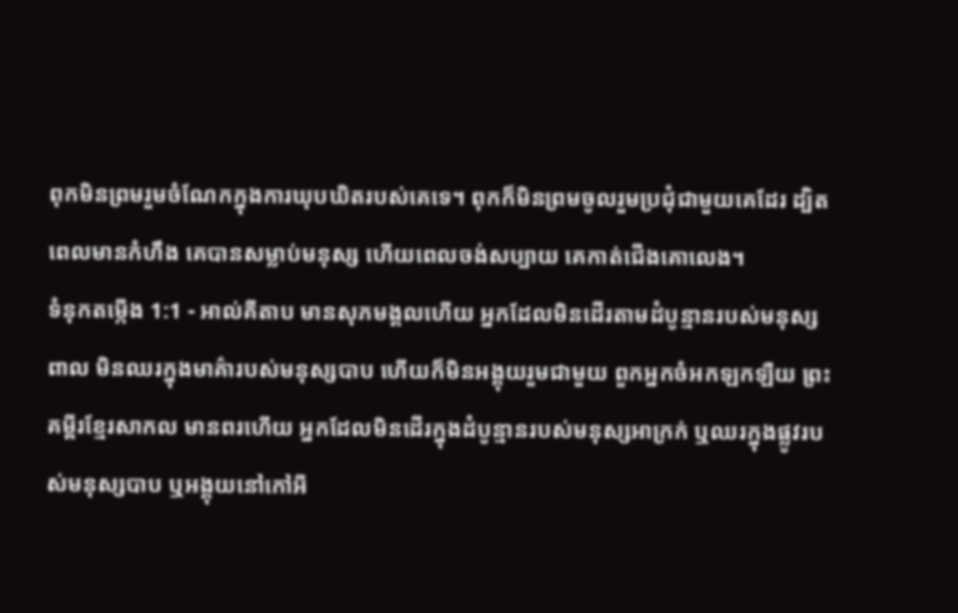ពុកមិនព្រមរួមចំណែកក្នុងការឃុបឃិតរបស់គេទេ។ ពុកក៏មិនព្រមចូលរួមប្រជុំជាមួយគេដែរ ដ្បិតពេលមានកំហឹង គេបានសម្លាប់មនុស្ស ហើយពេលចង់សប្បាយ គេកាត់ជើងគោលេង។
ទំនុកតម្កើង 1:1 - អាល់គីតាប មានសុភមង្គលហើយ អ្នកដែលមិនដើរតាមដំបូន្មានរបស់មនុស្សពាល មិនឈរក្នុងមាគ៌ារបស់មនុស្សបាប ហើយក៏មិនអង្គុយរួមជាមួយ ពួកអ្នកចំអកឡកឡឺយ ព្រះគម្ពីរខ្មែរសាកល មានពរហើយ អ្នកដែលមិនដើរក្នុងដំបូន្មានរបស់មនុស្សអាក្រក់ ឬឈរក្នុងផ្លូវរបស់មនុស្សបាប ឬអង្គុយនៅកៅអី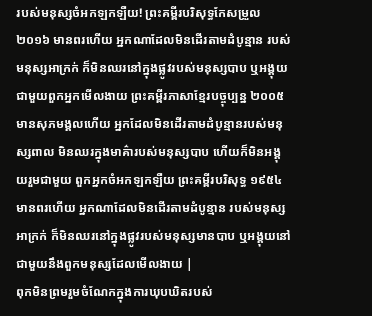របស់មនុស្សចំអកឡកឡឺយ! ព្រះគម្ពីរបរិសុទ្ធកែសម្រួល ២០១៦ មានពរហើយ អ្នកណាដែលមិនដើរតាមដំបូន្មាន របស់មនុស្សអាក្រក់ ក៏មិនឈរនៅក្នុងផ្លូវរបស់មនុស្សបាប ឬអង្គុយជាមួយពួកអ្នកមើលងាយ ព្រះគម្ពីរភាសាខ្មែរបច្ចុប្បន្ន ២០០៥ មានសុភមង្គលហើយ អ្នកដែលមិនដើរតាមដំបូន្មានរបស់មនុស្សពាល មិនឈរក្នុងមាគ៌ារបស់មនុស្សបាប ហើយក៏មិនអង្គុយរួមជាមួយ ពួកអ្នកចំអកឡកឡឺយ ព្រះគម្ពីរបរិសុទ្ធ ១៩៥៤ មានពរហើយ អ្នកណាដែលមិនដើរតាមដំបូន្មាន របស់មនុស្សអាក្រក់ ក៏មិនឈរនៅក្នុងផ្លូវរបស់មនុស្សមានបាប ឬអង្គុយនៅជាមួយនឹងពួកមនុស្សដែលមើលងាយ |
ពុកមិនព្រមរួមចំណែកក្នុងការឃុបឃិតរបស់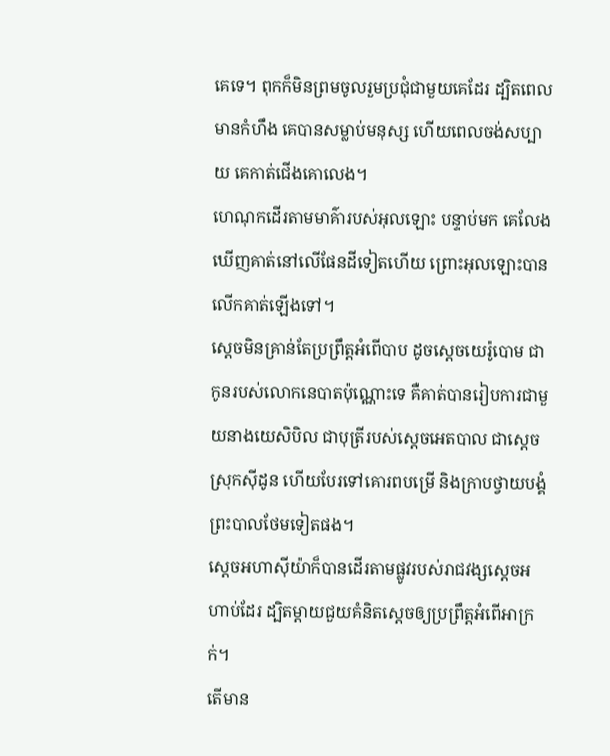គេទេ។ ពុកក៏មិនព្រមចូលរួមប្រជុំជាមួយគេដែរ ដ្បិតពេលមានកំហឹង គេបានសម្លាប់មនុស្ស ហើយពេលចង់សប្បាយ គេកាត់ជើងគោលេង។
ហេណុកដើរតាមមាគ៌ារបស់អុលឡោះ បន្ទាប់មក គេលែងឃើញគាត់នៅលើផែនដីទៀតហើយ ព្រោះអុលឡោះបានលើកគាត់ឡើងទៅ។
ស្តេចមិនគ្រាន់តែប្រព្រឹត្តអំពើបាប ដូចស្តេចយេរ៉ូបោម ជាកូនរបស់លោកនេបាតប៉ុណ្ណោះទេ គឺគាត់បានរៀបការជាមួយនាងយេសិបិល ជាបុត្រីរបស់ស្តេចអេតបាល ជាស្តេចស្រុកស៊ីដូន ហើយបែរទៅគោរពបម្រើ និងក្រាបថ្វាយបង្គំព្រះបាលថែមទៀតផង។
ស្តេចអហាស៊ីយ៉ាក៏បានដើរតាមផ្លូវរបស់រាជវង្សស្តេចអហាប់ដែរ ដ្បិតម្តាយជួយគំនិតស្តេចឲ្យប្រព្រឹត្តអំពើអាក្រក់។
តើមាន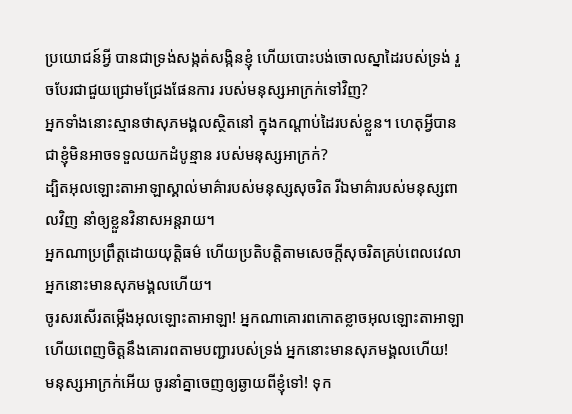ប្រយោជន៍អ្វី បានជាទ្រង់សង្កត់សង្កិនខ្ញុំ ហើយបោះបង់ចោលស្នាដៃរបស់ទ្រង់ រួចបែរជាជួយជ្រោមជ្រែងផែនការ របស់មនុស្សអាក្រក់ទៅវិញ?
អ្នកទាំងនោះស្មានថាសុភមង្គលស្ថិតនៅ ក្នុងកណ្ដាប់ដៃរបស់ខ្លួន។ ហេតុអ្វីបានជាខ្ញុំមិនអាចទទួលយកដំបូន្មាន របស់មនុស្សអាក្រក់?
ដ្បិតអុលឡោះតាអាឡាស្គាល់មាគ៌ារបស់មនុស្សសុចរិត រីឯមាគ៌ារបស់មនុស្សពាលវិញ នាំឲ្យខ្លួនវិនាសអន្តរាយ។
អ្នកណាប្រព្រឹត្តដោយយុត្តិធម៌ ហើយប្រតិបត្តិតាមសេចក្ដីសុចរិតគ្រប់ពេលវេលា អ្នកនោះមានសុភមង្គលហើយ។
ចូរសរសើរតម្កើងអុលឡោះតាអាឡា! អ្នកណាគោរពកោតខ្លាចអុលឡោះតាអាឡា ហើយពេញចិត្តនឹងគោរពតាមបញ្ជារបស់ទ្រង់ អ្នកនោះមានសុភមង្គលហើយ!
មនុស្សអាក្រក់អើយ ចូរនាំគ្នាចេញឲ្យឆ្ងាយពីខ្ញុំទៅ! ទុក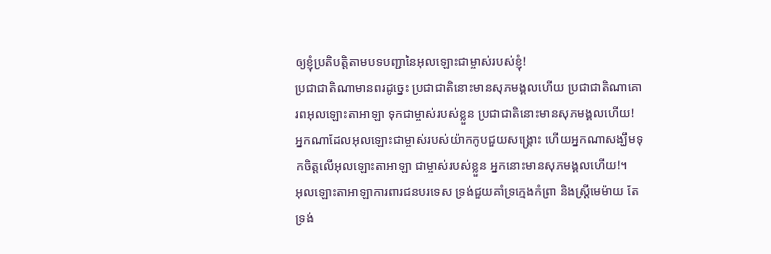ឲ្យខ្ញុំប្រតិបត្តិតាមបទបញ្ជានៃអុលឡោះជាម្ចាស់របស់ខ្ញុំ!
ប្រជាជាតិណាមានពរដូច្នេះ ប្រជាជាតិនោះមានសុភមង្គលហើយ ប្រជាជាតិណាគោរពអុលឡោះតាអាឡា ទុកជាម្ចាស់របស់ខ្លួន ប្រជាជាតិនោះមានសុភមង្គលហើយ!
អ្នកណាដែលអុលឡោះជាម្ចាស់របស់យ៉ាកកូបជួយសង្គ្រោះ ហើយអ្នកណាសង្ឃឹមទុកចិត្តលើអុលឡោះតាអាឡា ជាម្ចាស់របស់ខ្លួន អ្នកនោះមានសុភមង្គលហើយ!។
អុលឡោះតាអាឡាការពារជនបរទេស ទ្រង់ជួយគាំទ្រក្មេងកំព្រា និងស្ត្រីមេម៉ាយ តែទ្រង់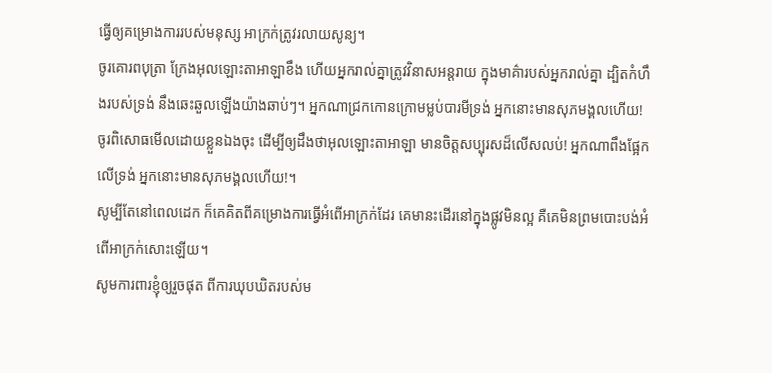ធ្វើឲ្យគម្រោងការរបស់មនុស្ស អាក្រក់ត្រូវរលាយសូន្យ។
ចូរគោរពបុត្រា ក្រែងអុលឡោះតាអាឡាខឹង ហើយអ្នករាល់គ្នាត្រូវវិនាសអន្តរាយ ក្នុងមាគ៌ារបស់អ្នករាល់គ្នា ដ្បិតកំហឹងរបស់ទ្រង់ នឹងឆេះឆួលឡើងយ៉ាងឆាប់ៗ។ អ្នកណាជ្រកកោនក្រោមម្លប់បារមីទ្រង់ អ្នកនោះមានសុភមង្គលហើយ!
ចូរពិសោធមើលដោយខ្លួនឯងចុះ ដើម្បីឲ្យដឹងថាអុលឡោះតាអាឡា មានចិត្តសប្បុរសដ៏លើសលប់! អ្នកណាពឹងផ្អែកលើទ្រង់ អ្នកនោះមានសុភមង្គលហើយ!។
សូម្បីតែនៅពេលដេក ក៏គេគិតពីគម្រោងការធ្វើអំពើអាក្រក់ដែរ គេមានះដើរនៅក្នុងផ្លូវមិនល្អ គឺគេមិនព្រមបោះបង់អំពើអាក្រក់សោះឡើយ។
សូមការពារខ្ញុំឲ្យរួចផុត ពីការឃុបឃិតរបស់ម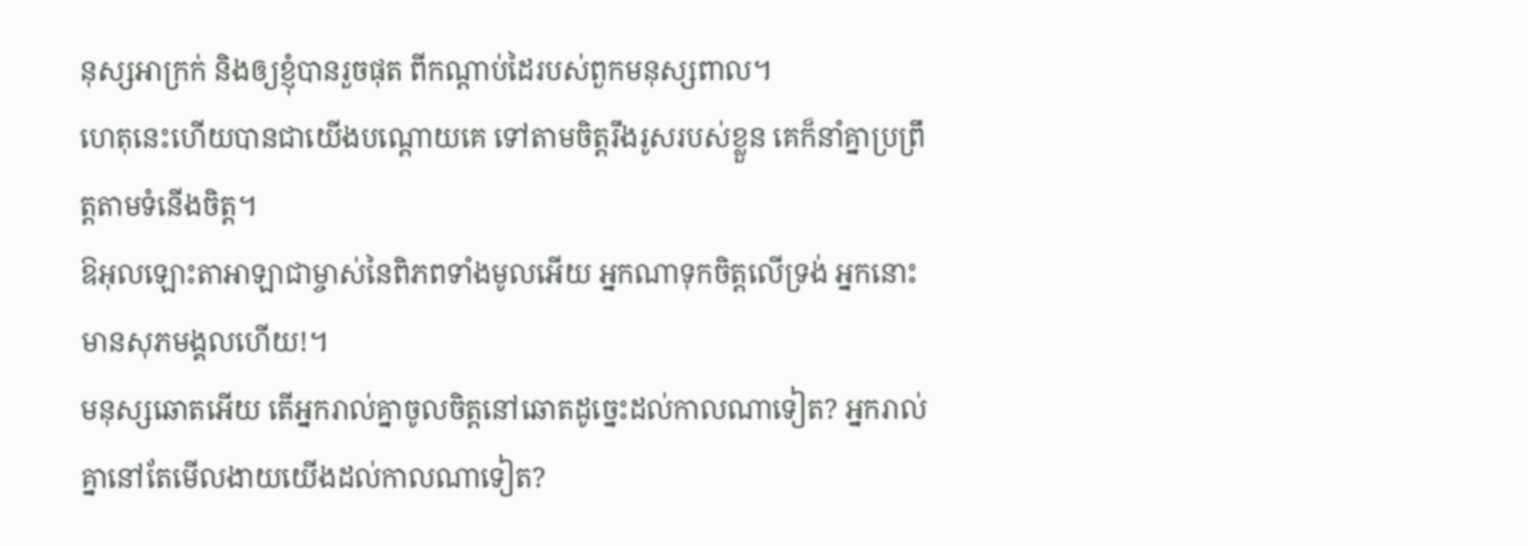នុស្សអាក្រក់ និងឲ្យខ្ញុំបានរួចផុត ពីកណ្ដាប់ដៃរបស់ពួកមនុស្សពាល។
ហេតុនេះហើយបានជាយើងបណ្ដោយគេ ទៅតាមចិត្តរឹងរូសរបស់ខ្លួន គេក៏នាំគ្នាប្រព្រឹត្តតាមទំនើងចិត្ត។
ឱអុលឡោះតាអាឡាជាម្ចាស់នៃពិភពទាំងមូលអើយ អ្នកណាទុកចិត្តលើទ្រង់ អ្នកនោះមានសុភមង្គលហើយ!។
មនុស្សឆោតអើយ តើអ្នករាល់គ្នាចូលចិត្តនៅឆោតដូច្នេះដល់កាលណាទៀត? អ្នករាល់គ្នានៅតែមើលងាយយើងដល់កាលណាទៀត?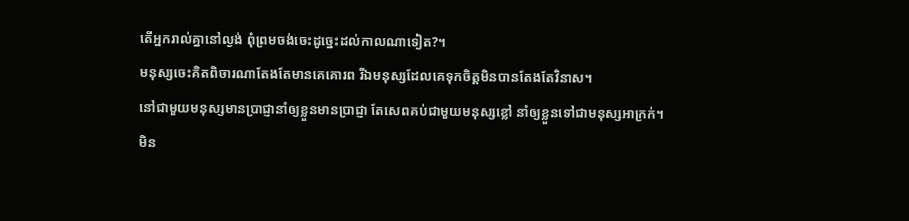តើអ្នករាល់គ្នានៅល្ងង់ ពុំព្រមចង់ចេះដូច្នេះដល់កាលណាទៀត?។
មនុស្សចេះគិតពិចារណាតែងតែមានគេគោរព រីឯមនុស្សដែលគេទុកចិត្តមិនបានតែងតែវិនាស។
នៅជាមួយមនុស្សមានប្រាជ្ញានាំឲ្យខ្លួនមានប្រាជ្ញា តែសេពគប់ជាមួយមនុស្សខ្លៅ នាំឲ្យខ្លួនទៅជាមនុស្សអាក្រក់។
មិន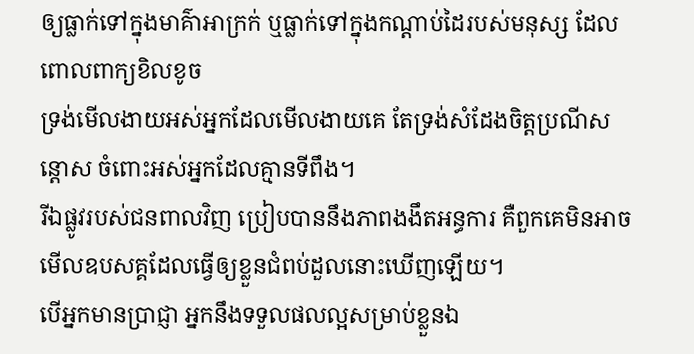ឲ្យធ្លាក់ទៅក្នុងមាគ៌ាអាក្រក់ ឬធ្លាក់ទៅក្នុងកណ្ដាប់ដៃរបស់មនុស្ស ដែលពោលពាក្យខិលខូច
ទ្រង់មើលងាយអស់អ្នកដែលមើលងាយគេ តែទ្រង់សំដែងចិត្តប្រណីសន្ដោស ចំពោះអស់អ្នកដែលគ្មានទីពឹង។
រីឯផ្លូវរបស់ជនពាលវិញ ប្រៀបបាននឹងភាពងងឹតអន្ធការ គឺពួកគេមិនអាចមើលឧបសគ្គដែលធ្វើឲ្យខ្លួនជំពប់ដួលនោះឃើញឡើយ។
បើអ្នកមានប្រាជ្ញា អ្នកនឹងទទួលផលល្អសម្រាប់ខ្លួនឯ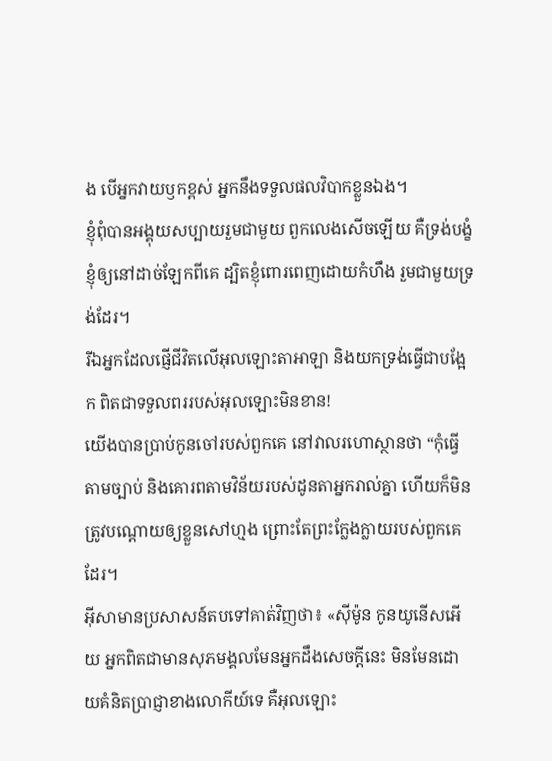ង បើអ្នកវាយឫកខ្ពស់ អ្នកនឹងទទួលផលវិបាកខ្លួនឯង។
ខ្ញុំពុំបានអង្គុយសប្បាយរួមជាមួយ ពួកលេងសើចឡើយ គឺទ្រង់បង្ខំខ្ញុំឲ្យនៅដាច់ឡែកពីគេ ដ្បិតខ្ញុំពោរពេញដោយកំហឹង រួមជាមួយទ្រង់ដែរ។
រីឯអ្នកដែលផ្ញើជីវិតលើអុលឡោះតាអាឡា និងយកទ្រង់ធ្វើជាបង្អែក ពិតជាទទួលពររបស់អុលឡោះមិនខាន!
យើងបានប្រាប់កូនចៅរបស់ពួកគេ នៅវាលរហោស្ថានថា “កុំធ្វើតាមច្បាប់ និងគោរពតាមវិន័យរបស់ដូនតាអ្នករាល់គ្នា ហើយក៏មិនត្រូវបណ្តោយឲ្យខ្លួនសៅហ្មង ព្រោះតែព្រះក្លែងក្លាយរបស់ពួកគេដែរ។
អ៊ីសាមានប្រសាសន៍តបទៅគាត់វិញថា៖ «ស៊ីម៉ូន កូនយូនើសអើយ អ្នកពិតជាមានសុភមង្គលមែនអ្នកដឹងសេចក្ដីនេះ មិនមែនដោយគំនិតប្រាជ្ញាខាងលោកីយ៍ទេ គឺអុលឡោះ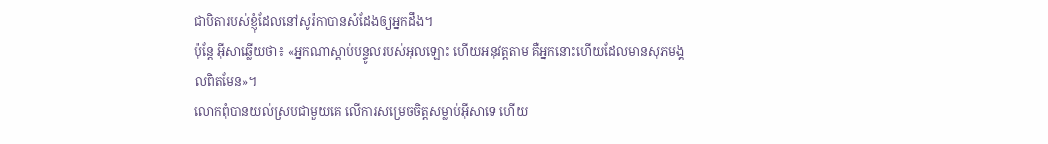ជាបិតារបស់ខ្ញុំដែលនៅសូរ៉កាបានសំដែងឲ្យអ្នកដឹង។
ប៉ុន្តែ អ៊ីសាឆ្លើយថា៖ «អ្នកណាស្ដាប់បន្ទូលរបស់អុលឡោះ ហើយអនុវត្ដតាម គឺអ្នកនោះហើយដែលមានសុភមង្គលពិតមែន»។
លោកពុំបានយល់ស្របជាមួយគេ លើការសម្រេចចិត្ដសម្លាប់អ៊ីសាទេ ហើយ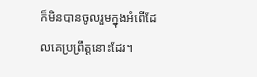ក៏មិនបានចូលរួមក្នុងអំពើដែលគេប្រព្រឹត្ដនោះដែរ។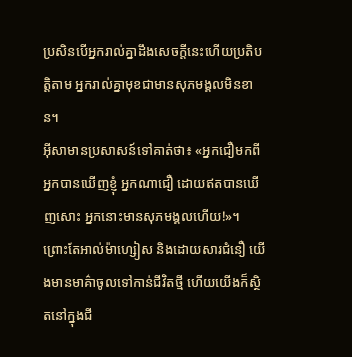ប្រសិនបើអ្នករាល់គ្នាដឹងសេចក្ដីនេះហើយប្រតិបត្ដិតាម អ្នករាល់គ្នាមុខជាមានសុភមង្គលមិនខាន។
អ៊ីសាមានប្រសាសន៍ទៅគាត់ថា៖ «អ្នកជឿមកពីអ្នកបានឃើញខ្ញុំ អ្នកណាជឿ ដោយឥតបានឃើញសោះ អ្នកនោះមានសុភមង្គលហើយ!»។
ព្រោះតែអាល់ម៉ាហ្សៀស និងដោយសារជំនឿ យើងមានមាគ៌ាចូលទៅកាន់ជីវិតថ្មី ហើយយើងក៏ស្ថិតនៅក្នុងជី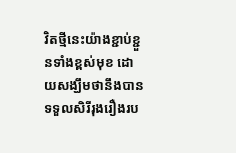វិតថ្មីនេះយ៉ាងខ្ជាប់ខ្ជួនទាំងខ្ពស់មុខ ដោយសង្ឃឹមថានឹងបានទទួលសិរីរុងរឿងរប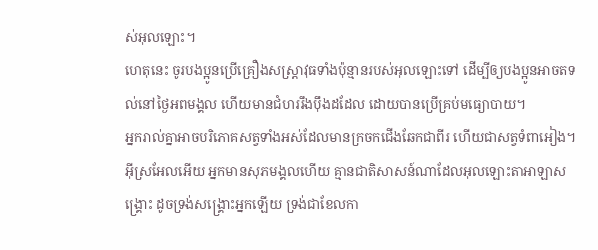ស់អុលឡោះ។
ហេតុនេះ ចូរបងប្អូនប្រើគ្រឿងសស្ត្រាវុធទាំងប៉ុន្មានរបស់អុលឡោះទៅ ដើម្បីឲ្យបងប្អូនអាចតទល់នៅថ្ងៃអពមង្គល ហើយមានជំហររឹងប៉ឹងដដែល ដោយបានប្រើគ្រប់មធ្យោបាយ។
អ្នករាល់គ្នាអាចបរិភោគសត្វទាំងអស់ដែលមានក្រចកជើងឆែកជាពីរ ហើយជាសត្វទំពាអៀង។
អ៊ីស្រអែលអើយ អ្នកមានសុភមង្គលហើយ គ្មានជាតិសាសន៍ណាដែលអុលឡោះតាអាឡាសង្គ្រោះ ដូចទ្រង់សង្គ្រោះអ្នកឡើយ ទ្រង់ជាខែលកា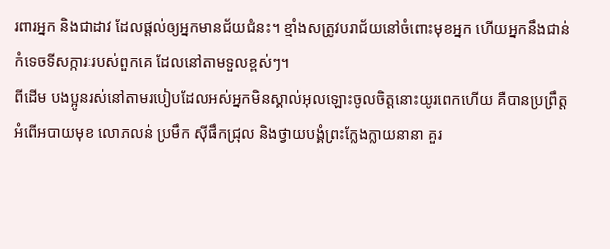រពារអ្នក និងជាដាវ ដែលផ្តល់ឲ្យអ្នកមានជ័យជំនះ។ ខ្មាំងសត្រូវបរាជ័យនៅចំពោះមុខអ្នក ហើយអ្នកនឹងជាន់កំទេចទីសក្ការៈរបស់ពួកគេ ដែលនៅតាមទួលខ្ពស់ៗ។
ពីដើម បងប្អូនរស់នៅតាមរបៀបដែលអស់អ្នកមិនស្គាល់អុលឡោះចូលចិត្ដនោះយូរពេកហើយ គឺបានប្រព្រឹត្ដអំពើអបាយមុខ លោភលន់ ប្រមឹក ស៊ីផឹកជ្រុល និងថ្វាយបង្គំព្រះក្លែងក្លាយនានា គួរ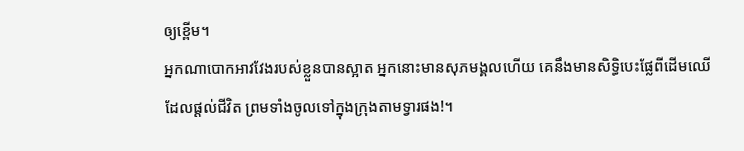ឲ្យខ្ពើម។
អ្នកណាបោកអាវវែងរបស់ខ្លួនបានស្អាត អ្នកនោះមានសុភមង្គលហើយ គេនឹងមានសិទ្ធិបេះផ្លែពីដើមឈើដែលផ្ដល់ជីវិត ព្រមទាំងចូលទៅក្នុងក្រុងតាមទ្វារផង!។